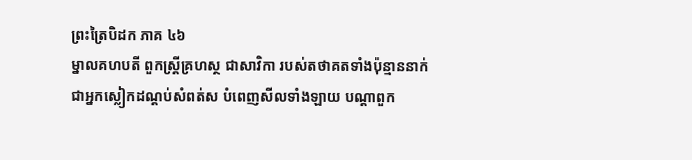ព្រះត្រៃបិដក ភាគ ៤៦
ម្នាលគហបតី ពួកស្រ្តីគ្រហស្ថ ជាសាវិកា របស់តថាគតទាំងប៉ុន្មាននាក់ ជាអ្នកស្លៀកដណ្តប់សំពត់ស បំពេញសីលទាំងឡាយ បណ្តាពួក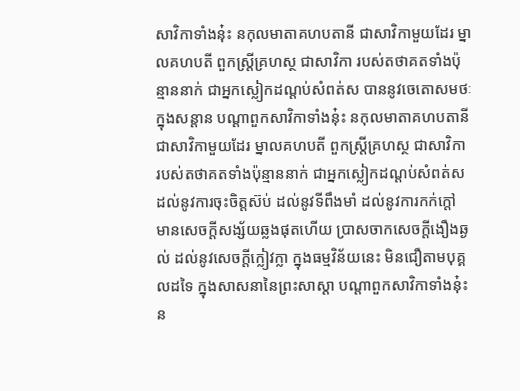សាវិកាទាំងនុ៎ះ នកុលមាតាគហបតានី ជាសាវិកាមួយដែរ ម្នាលគហបតី ពួកស្រ្តីគ្រហស្ថ ជាសាវិកា របស់តថាគតទាំងប៉ុន្មាននាក់ ជាអ្នកស្លៀកដណ្តប់សំពត់ស បាននូវចេតោសមថៈ ក្នុងសន្តាន បណ្តាពួកសាវិកាទាំងនុ៎ះ នកុលមាតាគហបតានី ជាសាវិកាមួយដែរ ម្នាលគហបតី ពួកស្រ្តីគ្រហស្ថ ជាសាវិកា របស់តថាគតទាំងប៉ុន្មាននាក់ ជាអ្នកស្លៀកដណ្តប់សំពត់ស ដល់នូវការចុះចិត្តស៊ប់ ដល់នូវទីពឹងមាំ ដល់នូវការកក់ក្តៅ មានសេចក្តីសង្ស័យឆ្លងផុតហើយ ប្រាសចាកសេចក្តីងឿងឆ្ងល់ ដល់នូវសេចក្តីក្លៀវក្លា ក្នុងធម្មវិន័យនេះ មិនជឿតាមបុគ្គលដទៃ ក្នុងសាសនានៃព្រះសាស្តា បណ្តាពួកសាវិកាទាំងនុ៎ះ ន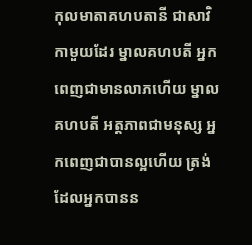កុលមាតាគហបតានី ជាសាវិកាមួយដែរ ម្នាលគហបតី អ្នកពេញជាមានលាភហើយ ម្នាលគហបតី អត្តភាពជាមនុស្ស អ្នកពេញជាបានល្អហើយ ត្រង់ដែលអ្នកបានន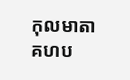កុលមាតាគហប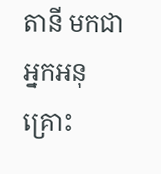តានី មកជាអ្នកអនុគ្រោះ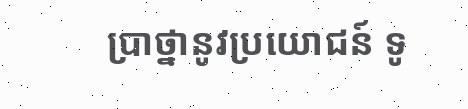ប្រាថ្នានូវប្រយោជន៍ ទូ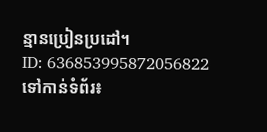ន្មានប្រៀនប្រដៅ។
ID: 636853995872056822
ទៅកាន់ទំព័រ៖